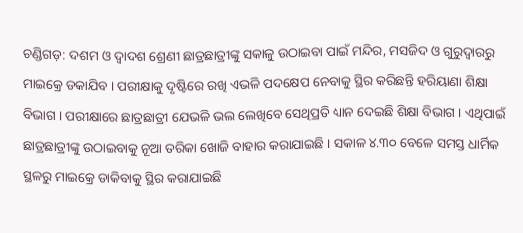ଚଣ୍ଡିଗଡ଼: ଦଶମ ଓ ଦ୍ବାଦଶ ଶ୍ରେଣୀ ଛାତ୍ରଛାତ୍ରୀଙ୍କୁ ସକାଳୁ ଉଠାଇବା ପାଇଁ ମନ୍ଦିର, ମସଜିଦ ଓ ଗୁରୁଦ୍ବାରରୁ ମାଇକ୍ରେ ଡକାଯିବ । ପରୀକ୍ଷାକୁ ଦୃଷ୍ଟିରେ ରଖି ଏଭଳି ପଦକ୍ଷେପ ନେବାକୁ ସ୍ଥିର କରିଛନ୍ତି ହରିୟାଣା ଶିକ୍ଷା ବିଭାଗ । ପରୀକ୍ଷାରେ ଛାତ୍ରଛାତ୍ରୀ ଯେଭଳି ଭଲ ଲେଖିବେ ସେଥିପ୍ରତି ଧ୍ୟାନ ଦେଇଛି ଶିକ୍ଷା ବିଭାଗ । ଏଥିପାଇଁ ଛାତ୍ରଛାତ୍ରୀଙ୍କୁ ଉଠାଇବାକୁ ନୂଆ ତରିକା ଖୋଜି ବାହାର କରାଯାଇଛି । ସକାଳ ୪.୩୦ ବେଳେ ସମସ୍ତ ଧାର୍ମିକ ସ୍ଥଳରୁ ମାଇକ୍ରେ ଡାକିବାକୁ ସ୍ଥିର କରାଯାଇଛି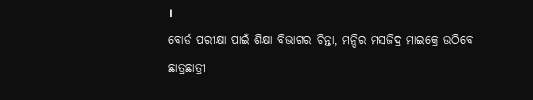।
ବୋର୍ଡ ପରୀକ୍ଷା ପାଇଁ ଶିକ୍ଷା ବିଭାଗର ଚିନ୍ତା, ମନ୍ଦିର ମସଜିଦ୍ର ମାଇକ୍ରେ ଉଠିବେ ଛାତ୍ରଛାତ୍ରୀ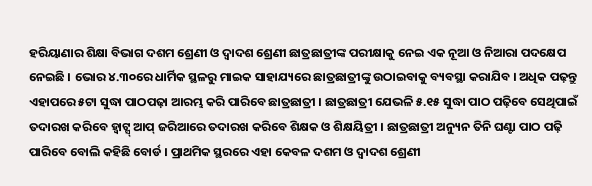ହରିୟାଣାର ଶିକ୍ଷା ବିଭାଗ ଦଶମ ଶ୍ରେଣୀ ଓ ଦ୍ବାଦଶ ଶ୍ରେଣୀ ଛାତ୍ରଛାତ୍ରୀଙ୍କ ପରୀକ୍ଷାକୁ ନେଇ ଏକ ନୂଆ ଓ ନିଆରା ପଦକ୍ଷେପ ନେଇଛି । ଭୋର ୪.୩୦ରେ ଧାର୍ମିକ ସ୍ଥଳରୁ ମାଇକ ସାହାଯ୍ୟରେ ଛାତ୍ରଛାତ୍ରୀଙ୍କୁ ଉଠାଇବାକୁ ବ୍ୟବସ୍ଥା କରାଯିବ । ଅଧିକ ପଢ଼ନ୍ତୁ
ଏହାପରେ ୫ଟା ସୁଦ୍ଧା ପାଠପଢ଼ା ଆରମ୍ଭ କରି ପାରିବେ ଛାତ୍ରଛାତ୍ରୀ । ଛାତ୍ରଛାତ୍ରୀ ଯେଭଳି ୫.୧୫ ସୁଦ୍ଧା ପାଠ ପଢ଼ିବେ ସେଥିପାଇଁ ତଦାରଖ କରିବେ ହ୍ବାଟ୍ସ୍ ଆପ୍ ଜରିଆରେ ତଦାରଖ କରିବେ ଶିକ୍ଷକ ଓ ଶିକ୍ଷୟିତ୍ରୀ । ଛାତ୍ରଛାତ୍ରୀ ଅନ୍ୟୁନ ତିନି ଘଣ୍ଟା ପାଠ ପଢ଼ି ପାରିବେ ବୋଲି କହିଛି ବୋର୍ଡ । ପ୍ରାଥମିକ ସ୍ଥରରେ ଏହା କେବଳ ଦଶମ ଓ ଦ୍ବାଦଶ ଶ୍ରେଣୀ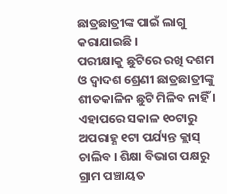ଛାତ୍ରଛାତ୍ରୀଙ୍କ ପାଇଁ ଲାଗୁ କରାଯାଇଛି ।
ପରୀକ୍ଷାକୁ ଛୁଟିରେ ରଖି ଦଶମ ଓ ଦ୍ବାଦଶ ଶ୍ରେଣୀ ଛାତ୍ରଛାତ୍ରୀଙ୍କୁ ଶୀତକାଳିନ ଛୁଟି ମିଳିବ ନାହିଁ । ଏହାପରେ ସକାଳ ୧୦ଟାରୁ ଅପରାହ୍ଣ ୧ଟା ପର୍ଯ୍ୟନ୍ତ କ୍ଲାସ୍ ଚାଲିବ । ଶିକ୍ଷା ବିଭାଗ ପକ୍ଷରୁ ଗ୍ରାମ ପଞ୍ଚାୟତ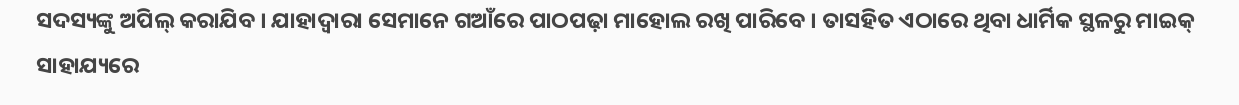ସଦସ୍ୟଙ୍କୁ ଅପିଲ୍ କରାଯିବ । ଯାହାଦ୍ବାରା ସେମାନେ ଗଆଁରେ ପାଠପଢ଼ା ମାହୋଲ ରଖି ପାରିବେ । ତାସହିତ ଏଠାରେ ଥିବା ଧାର୍ମିକ ସ୍ଥଳରୁ ମାଇକ୍ ସାହାଯ୍ୟରେ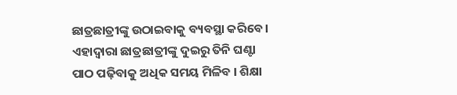ଛାତ୍ରଛାତ୍ରୀଙ୍କୁ ଉଠାଇବାକୁ ବ୍ୟବସ୍ଥା କରିବେ । ଏହାଦ୍ବାରା ଛାତ୍ରଛାତ୍ରୀଙ୍କୁ ଦୁଇରୁ ତିନି ଘଣ୍ଟା ପାଠ ପଢ଼ିବାକୁ ଅଧିକ ସମୟ ମିଳିବ । ଶିକ୍ଷା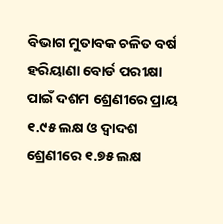ବିଭାଗ ମୁତାବକ ଚଳିତ ବର୍ଷ ହରିୟାଣା ବୋର୍ଡ ପରୀକ୍ଷା ପାଇଁ ଦଶମ ଶ୍ରେଣୀରେ ପ୍ରାୟ ୧.୯୫ ଲକ୍ଷ ଓ ଦ୍ବାଦଶ ଶ୍ରେଣୀରେ ୧.୭୫ ଲକ୍ଷ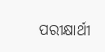ପରୀକ୍ଷାର୍ଥୀ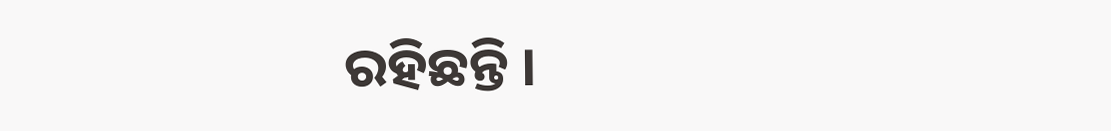ରହିଛନ୍ତି ।